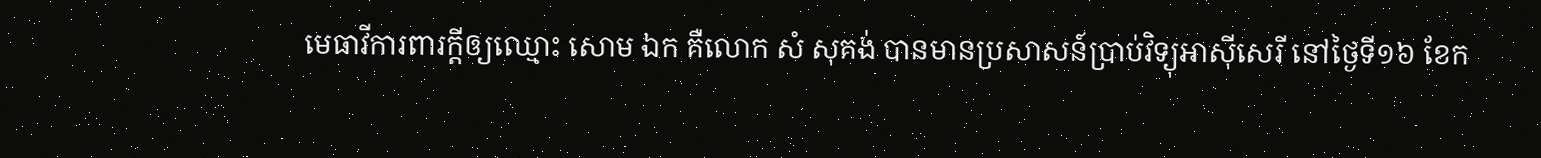មេធាវីការពារក្ដីឲ្យឈ្មោះ សោម ឯក គឺលោក សំ សុគង់ បានមានប្រសាសន៍ប្រាប់វិទ្យុអាស៊ីសេរី នៅថ្ងៃទី១៦ ខែក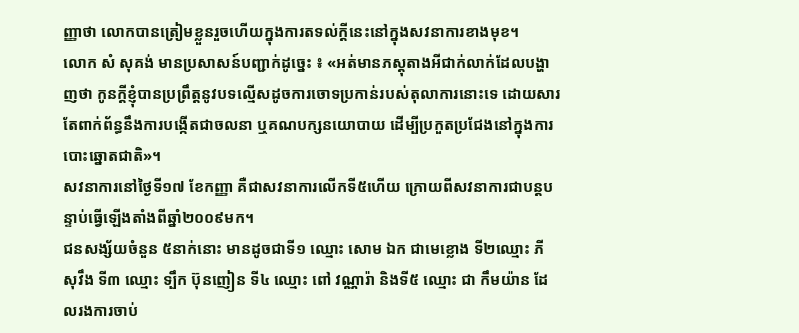ញ្ញាថា លោកបានត្រៀមខ្លួនរួចហើយក្នុងការតទល់ក្ដីនេះនៅក្នុងសវនាការខាងមុខ។
លោក សំ សុគង់ មានប្រសាសន៍បញ្ជាក់ដូច្នេះ ៖ «អត់មានភស្តុតាងអីជាក់លាក់ដែលបង្ហាញថា កូនក្ដីខ្ញុំបានប្រព្រឹត្តនូវបទល្មើសដូចការចោទប្រកាន់របស់តុលាការនោះទេ ដោយសារតែពាក់ព័ន្ធនឹងការបង្កើតជាចលនា ឬគណបក្សនយោបាយ ដើម្បីប្រកួតប្រជែងនៅក្នុងការបោះឆ្នោតជាតិ»។
សវនាការនៅថ្ងៃទី១៧ ខែកញ្ញា គឺជាសវនាការលើកទី៥ហើយ ក្រោយពីសវនាការជាបន្តបន្ទាប់ធ្វើឡើងតាំងពីឆ្នាំ២០០៩មក។
ជនសង្ស័យចំនួន ៥នាក់នោះ មានដូចជាទី១ ឈ្មោះ សោម ឯក ជាមេខ្លោង ទី២ឈ្មោះ ភី សុវឹង ទី៣ ឈ្មោះ ទ្បឹក ប៊ុនញៀន ទី៤ ឈ្មោះ ពៅ វណ្ណារ៉ា និងទី៥ ឈ្មោះ ជា កឹមយ៉ាន ដែលរងការចាប់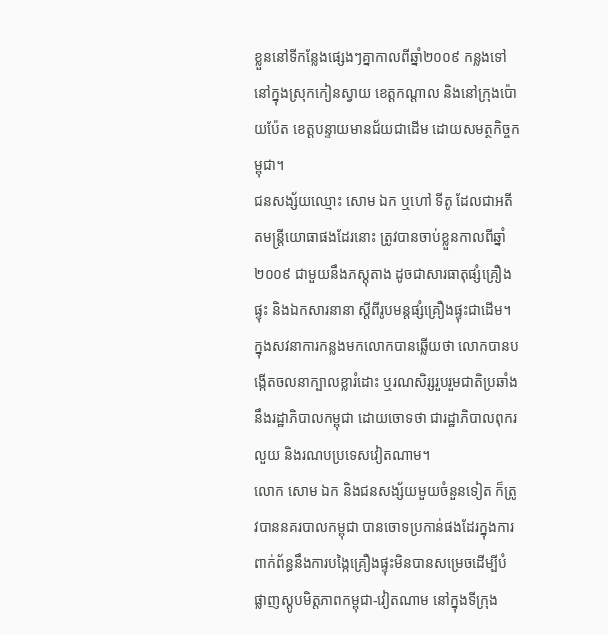ខ្លួននៅទីកន្លែងផ្សេងៗគ្នាកាលពីឆ្នាំ២០០៩ កន្លងទៅ នៅក្នុងស្រុកកៀនស្វាយ ខេត្តកណ្ដាល និងនៅក្រុងប៉ោយប៉ែត ខេត្តបន្ទាយមានជ័យជាដើម ដោយសមត្ថកិច្ចកម្ពុជា។
ជនសង្ស័យឈ្មោះ សោម ឯក ឬហៅ ទីតូ ដែលជាអតីតមន្ត្រីយោធាផងដែរនោះ ត្រូវបានចាប់ខ្លួនកាលពីឆ្នាំ២០០៩ ជាមួយនឹងភស្តុតាង ដូចជាសារធាតុផ្សំគ្រឿងផ្ទុះ និងឯកសារនានា ស្ដីពីរូបមន្តផ្សំគ្រឿងផ្ទុះជាដើម។ ក្នុងសវនាការកន្លងមកលោកបានឆ្លើយថា លោកបានបង្កើតចលនាក្បាលខ្លារំដោះ ឬរណសិរ្សរួបរួមជាតិប្រឆាំងនឹងរដ្ឋាភិបាលកម្ពុជា ដោយចោទថា ជារដ្ឋាភិបាលពុករលួយ និងរណបប្រទេសវៀតណាម។
លោក សោម ឯក និងជនសង្ស័យមួយចំនួនទៀត ក៏ត្រូវបាននគរបាលកម្ពុជា បានចោទប្រកាន់ផងដែរក្នុងការពាក់ព័ន្ធនឹងការបង្កៃគ្រឿងផ្ទុះមិនបានសម្រេចដើម្បីបំផ្លាញស្តូបមិត្តភាពកម្ពុជា-វៀតណាម នៅក្នុងទីក្រុង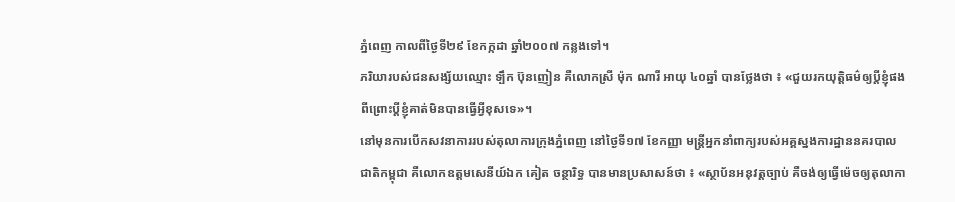ភ្នំពេញ កាលពីថ្ងៃទី២៩ ខែកក្កដា ឆ្នាំ២០០៧ កន្លងទៅ។
ភរិយារបស់ជនសង្ស័យឈ្មោះ ទ្បឹក ប៊ុនញៀន គឺលោកស្រី ម៉ុក ណារី អាយុ ៤០ឆ្នាំ បានថ្លែងថា ៖ «ជួយរកយុត្តិធម៌ឲ្យប្ដីខ្ញុំផង ពីព្រោះប្ដីខ្ញុំគាត់មិនបានធ្វើអ្វីខុសទេ»។
នៅមុនការបើកសវនាការរបស់តុលាការក្រុងភ្នំពេញ នៅថ្ងៃទី១៧ ខែកញ្ញា មន្ត្រីអ្នកនាំពាក្យរបស់អគ្គស្នងការដ្ឋាននគរបាលជាតិកម្ពុជា គឺលោកឧត្ដមសេនីយ៍ឯក គៀត ចន្ថារិទ្ធ បានមានប្រសាសន៍ថា ៖ «ស្ថាប័នអនុវត្តច្បាប់ គឺចង់ឲ្យធ្វើម៉េចឲ្យតុលាកា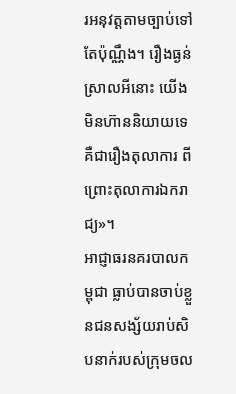រអនុវត្តតាមច្បាប់ទៅតែប៉ុណ្ណឹង។ រឿងធ្ងន់ស្រាលអីនោះ យើងមិនហ៊ាននិយាយទេ គឺជារឿងតុលាការ ពីព្រោះតុលាការឯករាជ្យ»។
អាជ្ញាធរនគរបាលកម្ពុជា ធ្លាប់បានចាប់ខ្លួនជនសង្ស័យរាប់សិបនាក់របស់ក្រុមចល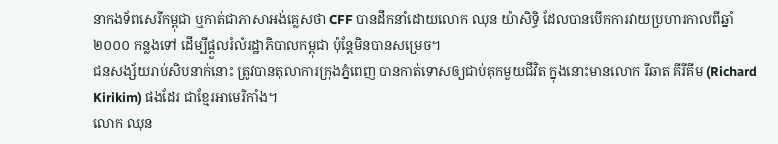នាកងទ័ពសេរីកម្ពុជា ឬកាត់ជាភាសាអង់គ្លេសថា CFF បានដឹកនាំដោយលោក ឈុន យ៉ាសិទ្ធិ ដែលបានបើកការវាយប្រហារកាលពីឆ្នាំ២០០០ កន្លងទៅ ដើម្បីផ្ដួលរំលំរដ្ឋាភិបាលកម្ពុជា ប៉ុន្តែមិនបានសម្រេច។
ជនសង្ស័យរាប់សិបនាក់នោះ ត្រូវបានតុលាការក្រុងភ្នំពេញ បានកាត់ទោសឲ្យជាប់គុកមួយជីវិត ក្នុងនោះមានលោក រីឆាត គីរីគីម (Richard Kirikim) ផងដែរ ជាខ្មែរអាមេរិកាំង។
លោក ឈុន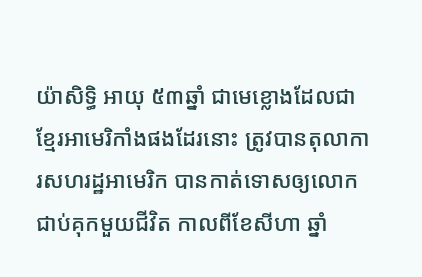យ៉ាសិទ្ធិ អាយុ ៥៣ឆ្នាំ ជាមេខ្លោងដែលជាខ្មែរអាមេរិកាំងផងដែរនោះ ត្រូវបានតុលាការសហរដ្ឋអាមេរិក បានកាត់ទោសឲ្យលោកជាប់គុកមួយជីវិត កាលពីខែសីហា ឆ្នាំ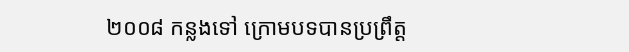២០០៨ កន្លងទៅ ក្រោមបទបានប្រព្រឹត្ត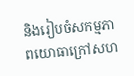និងរៀបចំសកម្មភាពយោធាក្រៅសហ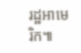រដ្ឋអាមេរិក៕